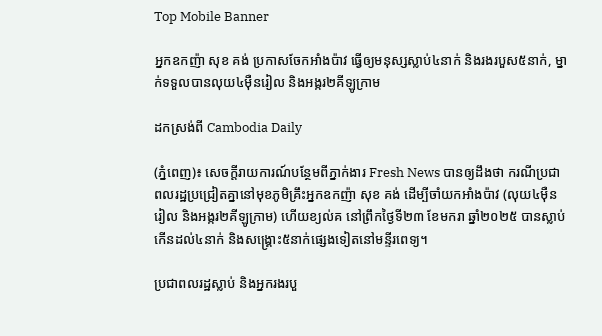Top Mobile Banner

អ្នកឧកញ៉ា សុខ គង់ ប្រកាសចែកអាំងប៉ាវ ធ្វើឲ្យមនុស្សស្លាប់៤នាក់ និងរងរបួស៥នាក់, ម្នាក់ទទួលបានលុយ៤ម៉ឺនរៀល និងអង្ករ២គីឡូក្រាម

ដកស្រង់ពី Cambodia Daily

(ភ្នំពេញ)៖ សេចក្ដីរាយការណ៍បន្ថែមពីភ្នាក់ងារ Fresh News បានឲ្យដឹងថា ករណីប្រជាពលរដ្ឋប្រជ្រៀតគ្នានៅមុខភូមិគ្រឹះអ្នកឧកញ៉ា សុខ គង់ ដើម្បីចាំយកអាំងប៉ាវ (លុយ៤ម៉ឺនរៀល និងអង្ករ២គីឡូក្រាម) ហើយខ្យល់គ នៅព្រឹកថ្ងៃទី២៣ ខែមករា ឆ្នាំ២០២៥ បានស្លាប់កើនដល់៤នាក់ និងសង្គ្រោះ៥នាក់ផ្សេងទៀតនៅមន្ទីរពេទ្យ។

ប្រជាពលរដ្ឋស្លាប់ និងអ្នករងរបួ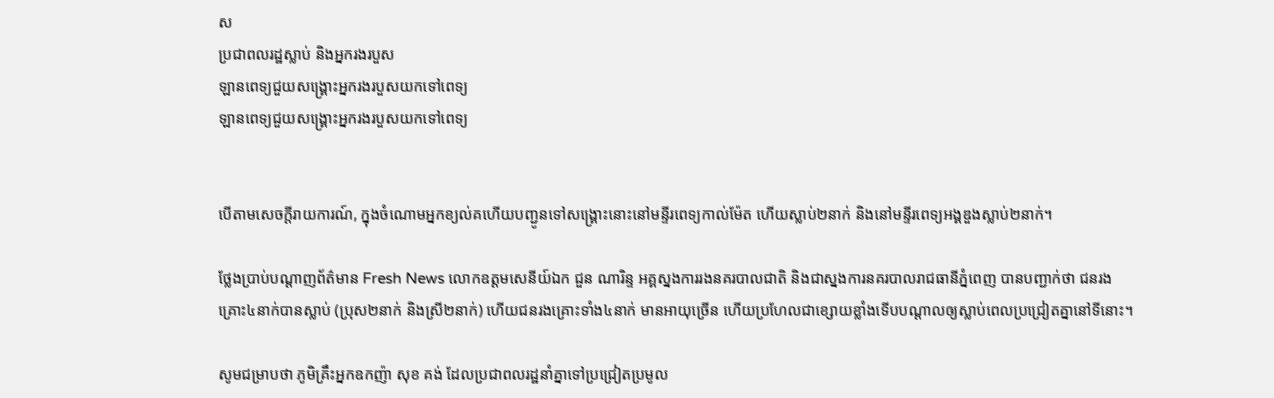ស
ប្រជាពលរដ្ឋស្លាប់ និងអ្នករងរបួស
ឡានពេទ្យជួយសង្គ្រោះអ្នករងរបួសយកទៅពេទ្យ
ឡានពេទ្យជួយសង្គ្រោះអ្នករងរបួសយកទៅពេទ្យ


បើតាមសេចក្ដីរាយការណ៍, ក្នុងចំណោមអ្នកខ្យល់គហើយបញ្ជូនទៅសង្គ្រោះនោះនៅមន្ទីរពេទ្យកាល់ម៉ែត ហើយស្លាប់២នាក់ និងនៅមន្ទីរពេទ្យអង្គឌួងស្លាប់២នាក់។

ថ្លែងប្រាប់បណ្តាញព័ត៌មាន Fresh News លោកឧត្តមសេនីយ៍ឯក ជួន ណារិន្ទ អគ្គស្នងការរងនគរបាលជាតិ និងជាស្នងការនគរបាលរាជធានីភ្នំពេញ បានបញ្ជាក់ថា ជនរងគ្រោះ៤នាក់បានស្លាប់ (ប្រុស២នាក់ និងស្រី២នាក់) ហើយជនរងគ្រោះទាំង៤នាក់ មានអាយុច្រើន ហើយប្រហែលជាខ្សោយខ្លាំងទើបបណ្តាលឲ្យស្លាប់ពេលប្រជ្រៀតគ្នានៅទីនោះ។

សូមជម្រាបថា ភូមិគ្រឹះអ្នកឧកញ៉ា សុខ គង់ ដែលប្រជាពលរដ្ឋនាំគ្នាទៅប្រជ្រៀតប្រមូល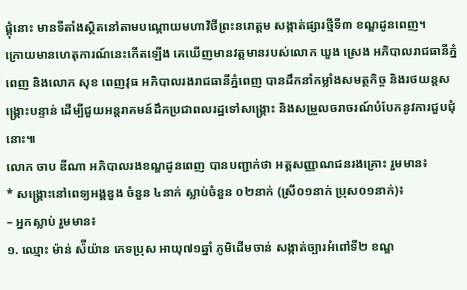ផ្ដុំនោះ មានទីតាំងស្ថិតនៅតាមបណ្ដោយមហាវិថីព្រះនរោត្តម សង្កាត់ផ្សារថ្មីទី៣ ខណ្ឌដូនពេញ។
ក្រោយមានហេតុការណ៍នេះកើតឡើង គេឃើញមានវត្តមានរបស់លោក ឃួង ស្រេង អភិបាលរាជធានីភ្នំពេញ និងលោក សុខ ពេញវុធ អភិបាលរងរាជធានីភ្នំពេញ បានដឹកនាំកម្លាំងសមត្ថកិច្ច និងរថយន្ដសង្គ្រោះបន្ទាន់ ដើម្បីជួយអន្ដរាគមន៍ដឹកប្រជាពលរដ្ឋទៅសង្គ្រោះ និងសម្រួលចរាចរណ៍បំបែកនូវការជួបជុំនោះ៕
លោក ចាប ឌីណា អភិបាលរងខណ្ឌដូនពេញ បានបញ្ជាក់ថា អត្តសញ្ញាណជនរងគ្រោះ រួមមាន៖
* សង្គ្រោះនៅពេទ្យអង្គឌួង ចំនួន ៤នាក់ ស្លាប់ចំនួន ០២នាក់ (ស្រី០១នាក់ ប្រុស០១នាក់)៖
– អ្នកស្លាប់ រួមមាន៖
១. ឈ្មោះ ម៉ាន់ ស៉ីយ៉ាន ភេទប្រុស អាយុ៧១ឆ្នាំ ភូមិដើមចាន់ សង្កាត់ច្បារអំពៅទី២ ខណ្ឌ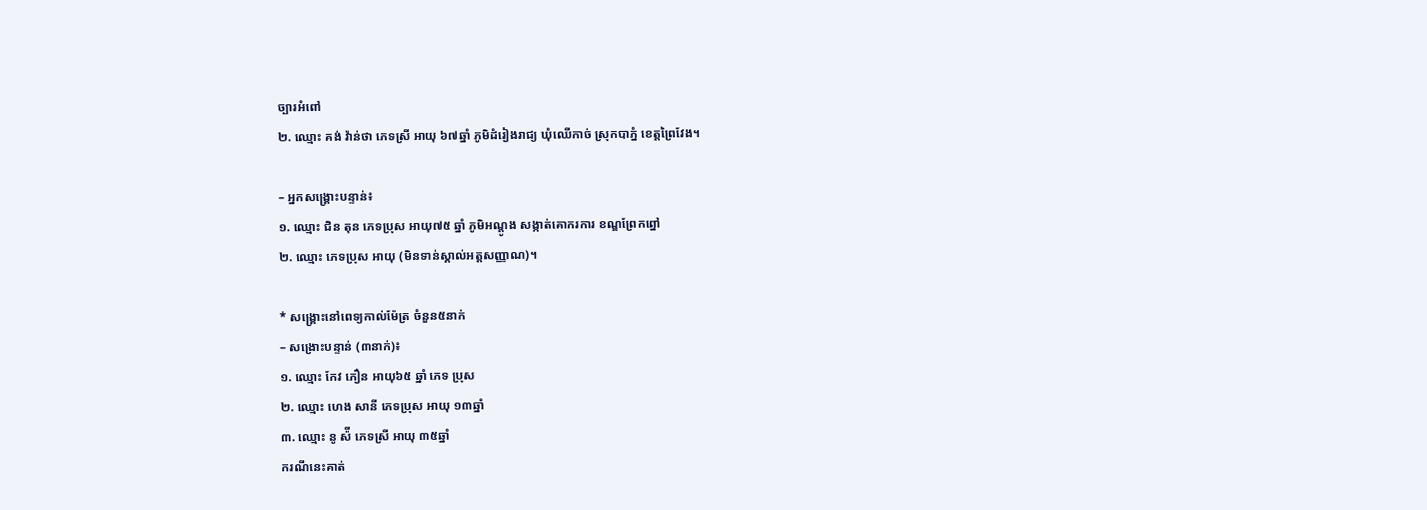ច្បារអំពៅ
២. ឈ្មោះ គង់ វ៉ាន់ថា ភេទស្រី អាយុ ៦៧ឆ្នាំ ភូមិដំរៀងរាជ្យ ឃុំឈើកាច់ ស្រុកបាភ្នំ ខេត្តព្រៃវែង។

– អ្នកសង្គ្រោះបន្ទាន់៖
១. ឈ្មោះ ជិន តុន ភេទប្រុស អាយុ៧៥ ឆ្នាំ ភូមិអណ្តូង សង្កាត់គោករការ ខណ្ឌព្រែកព្នៅ
២. ឈ្មោះ ភេទប្រុស អាយុ (មិនទាន់ស្គាល់អត្តសញ្ញាណ)។

* សង្គ្រោះនៅពេទ្យកាល់ម៉ែត្រ ចំនួន៥នាក់
– សង្រោះបន្ទាន់ (៣នាក់)៖
១. ឈ្មោះ កែវ ភឿន អាយុ៦៥ ឆ្នាំ ភេទ ប្រុស
២. ឈ្មោះ ហេង សានី ភេទប្រុស អាយុ ១៣ឆ្នាំ
៣. ឈ្មោះ នូ ស៉ី ភេទស្រី អាយុ ៣៥ឆ្នាំ
ករណីនេះគាត់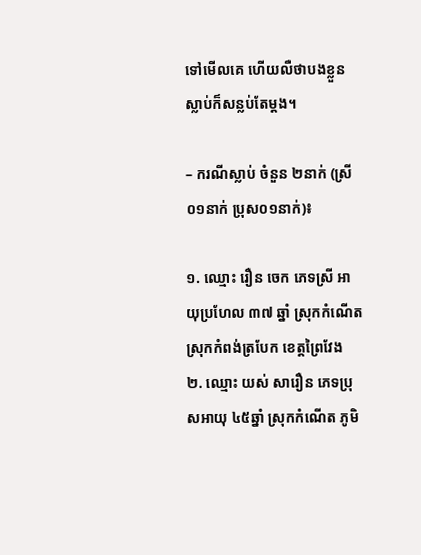ទៅមើលគេ ហើយលឺថាបងខ្លួនស្លាប់ក៏សន្លប់តែម្តង។

– ករណីស្លាប់ ចំនួន ២នាក់ (ស្រី០១នាក់ ប្រុស០១នាក់)៖

១. ឈ្មោះ រឿន ចេក ភេទស្រី អាយុប្រហែល ៣៧ ឆ្នាំ ស្រុកកំណើត ស្រុកកំពង់ត្របែក ខេត្តព្រៃវែង
២. ឈ្មោះ យស់ សារឿន ភេទប្រុសអាយុ ៤៥ឆ្នាំ ស្រុកកំណើត ភូមិ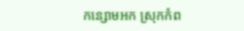កន្សោមអក ស្រុកកំព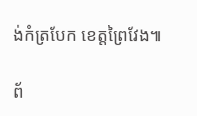ង់កំត្របែក ខេត្តព្រៃវែង៕

ព័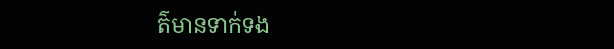ត៌មានទាក់ទង